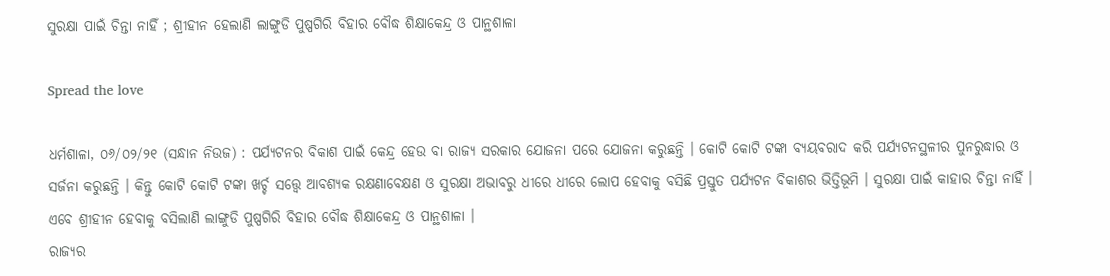ସୁରକ୍ଷା ପାଇଁ ଚିନ୍ତା ନାହିଁ ; ଶ୍ରୀହୀନ ହେଲାଣି ଲାଙ୍ଗୁଡି ପୁଷ୍ପଗିରି ବିହାର ବୌଦ୍ଧ ଶିକ୍ଷାକେନ୍ଦ୍ର ଓ ପାନ୍ଥଶାଳା

Spread the love

ଧର୍ମଶାଳା, ୦୬/୦୨/୨୧ (ସନ୍ଧାନ ନିଉଜ) : ପର୍ଯ୍ୟଟନର ବିକାଶ ପାଇଁ କେନ୍ଦ୍ର ହେଉ ବା ରାଜ୍ୟ ସରକାର ଯୋଜନା ପରେ ଯୋଜନା କରୁଛନ୍ତି । କୋଟି କୋଟି ଟଙ୍କା ବ୍ୟୟବରାଦ କରି ପର୍ଯ୍ୟଟନସ୍ଥଳୀର ପୁନରୁଦ୍ଧାର ଓ ସର୍ଜନା କରୁଛନ୍ତି । କିନ୍ତୁ କୋଟି କୋଟି ଟଙ୍କା ଖର୍ଚ୍ଚ ସତ୍ତ୍ୱେ ଆବଶ୍ୟକ ରକ୍ଷଣାବେକ୍ଷଣ ଓ ସୁରକ୍ଷା ଅଭାବରୁ ଧୀରେ ଧୀରେ ଲୋପ ହେବାକୁ ବସିଛି ପ୍ରସ୍ତୁତ ପର୍ଯ୍ୟଟନ ବିକାଶର ଭିତ୍ତିଭୂମି । ସୁରକ୍ଷା ପାଇଁ କାହାର ଚିନ୍ତା ନାହିଁ । ଏବେ ଶ୍ରୀହୀନ ହେବାକୁ ବସିଲାଣି ଲାଙ୍ଗୁଡି ପୁଷ୍ପଗିରି ବିହାର ବୌଦ୍ଧ ଶିକ୍ଷାକେନ୍ଦ୍ର ଓ ପାନ୍ଥଶାଳା ।
ରାଜ୍ୟର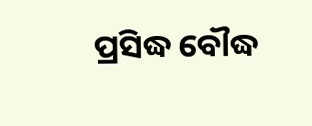ପ୍ରସିଦ୍ଧ ବୌଦ୍ଧ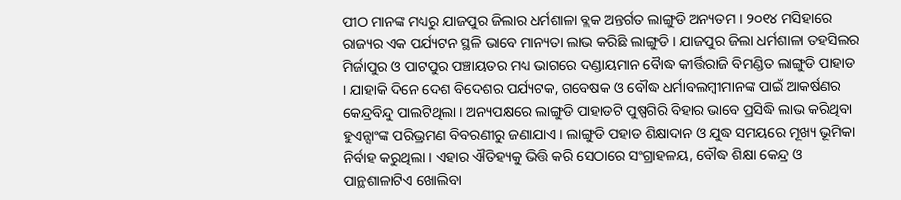ପୀଠ ମାନଙ୍କ ମଧ୍ୟରୁ ଯାଜପୁର ଜିଲାର ଧର୍ମଶାଳା ବ୍ଲକ ଅନ୍ତର୍ଗତ ଲାଙ୍ଗୁଡି ଅନ୍ୟତମ । ୨୦୧୪ ମସିହାରେ ରାଜ୍ୟର ଏକ ପର୍ଯ୍ୟଟନ ସ୍ଥଳି ଭାବେ ମାନ୍ୟତା ଲାଭ କରିଛି ଲାଙ୍ଗୁଡି । ଯାଜପୁର ଜିଲା ଧର୍ମଶାଳା ତହସିଲର ମିର୍ଜାପୁର ଓ ପାଟପୁର ପଞ୍ଚାୟତର ମଧ୍ୟ ଭାଗରେ ଦଣ୍ଡାୟମାନ ବୈାଦ୍ଧ କୀର୍ତ୍ତିରାଜି ବିମଣ୍ଡିତ ଲାଙ୍ଗୁଡି ପାହାଡ । ଯାହାକି ଦିନେ ଦେଶ ବିଦେଶର ପର୍ଯ୍ୟଟକ, ଗବେଷକ ଓ ବୌଦ୍ଧ ଧର୍ମାବଲମ୍ବୀମାନଙ୍କ ପାଇଁ ଆକର୍ଷଣର କେନ୍ଦ୍ରବିନ୍ଦୁ ପାଲଟିଥିଲା । ଅନ୍ୟପକ୍ଷରେ ଲାଙ୍ଗୁଡି ପାହାଡଟି ପୁଷ୍ପଗିରି ବିହାର ଭାବେ ପ୍ରସିଦ୍ଧି ଲାଭ କରିଥିବା ହୁଏନ୍ସାଂଙ୍କ ପରିଭ୍ରମଣ ବିବରଣୀରୁ ଜଣାଯାଏ । ଲାଙ୍ଗୁଡି ପହାଡ ଶିକ୍ଷାଦାନ ଓ ଯୁଦ୍ଧ ସମୟରେ ମୂଖ୍ୟ ଭୂମିକା ନିର୍ବାହ କରୁଥିଲା । ଏହାର ଐତିହ୍ୟକୁ ଭିତ୍ତି କରି ସେଠାରେ ସଂଗ୍ରାହଳୟ, ବୌଦ୍ଧ ଶିକ୍ଷା କେନ୍ଦ୍ର ଓ ପାନ୍ଥଶାଳାଟିଏ ଖୋଲିବା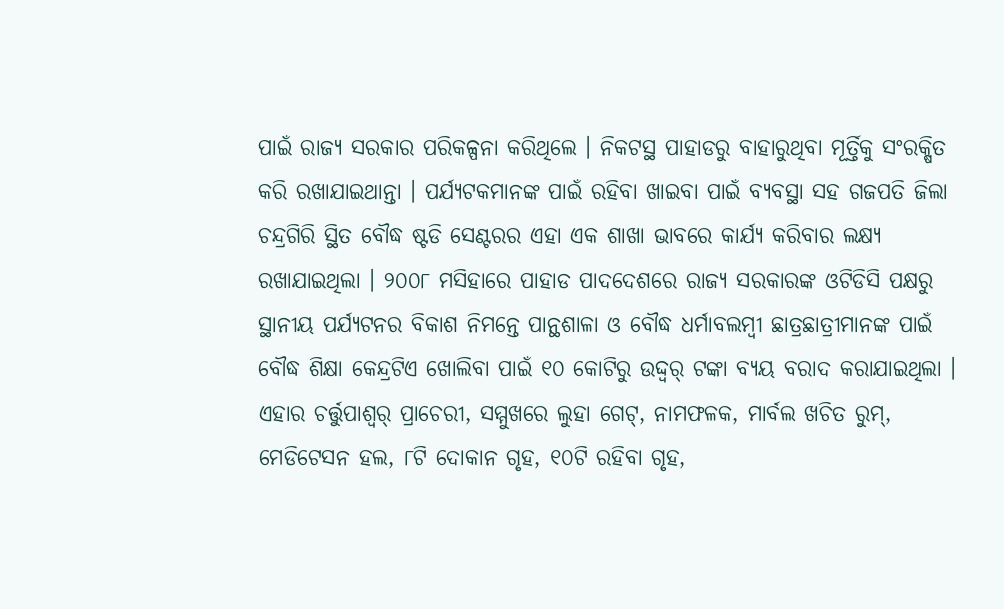ପାଇଁ ରାଜ୍ୟ ସରକାର ପରିକଳ୍ପନା କରିଥିଲେ । ନିକଟସ୍ଥ ପାହାଡରୁ ବାହାରୁଥିବା ମୂର୍ତ୍ତିକୁ ସଂରକ୍ଷିତ କରି ରଖାଯାଇଥାନ୍ତା । ପର୍ଯ୍ୟଟକମାନଙ୍କ ପାଇଁ ରହିବା ଖାଇବା ପାଇଁ ବ୍ୟବସ୍ଥା ସହ ଗଜପତି ଜିଲା ଚନ୍ଦ୍ରଗିରି ସ୍ଥିତ ବୌଦ୍ଧ ଷ୍ଟଡି ସେଣ୍ଟରର ଏହା ଏକ ଶାଖା ଭାବରେ କାର୍ଯ୍ୟ କରିବାର ଲକ୍ଷ୍ୟ ରଖାଯାଇଥିଲା । ୨୦୦୮ ମସିହାରେ ପାହାଡ ପାଦଦେଶରେ ରାଜ୍ୟ ସରକାରଙ୍କ ଓଟିଡିସି ପକ୍ଷରୁ ସ୍ଥାନୀୟ ପର୍ଯ୍ୟଟନର ବିକାଶ ନିମନ୍ତେ ପାନ୍ଥଶାଳା ଓ ବୌଦ୍ଧ ଧର୍ମାବଲମ୍ବୀ ଛାତ୍ରଛାତ୍ରୀମାନଙ୍କ ପାଇଁ ବୌଦ୍ଧ ଶିକ୍ଷା କେନ୍ଦ୍ରଟିଏ ଖୋଲିବା ପାଇଁ ୧୦ କୋଟିରୁ ଉଦ୍ଦ୍ୱର୍ ଟଙ୍କା ବ୍ୟୟ ବରାଦ କରାଯାଇଥିଲା । ଏହାର ଚର୍ତ୍ତୁପାଶ୍ୱର୍ ପ୍ରାଚେରୀ, ସମ୍ମୁଖରେ ଲୁହା ଗେଟ୍, ନାମଫଳକ, ମାର୍ବଲ ଖଚିତ ରୁମ୍, ମେଡିଟେସନ ହଲ, ୮ଟି ଦୋକାନ ଗୃହ, ୧୦ଟି ରହିବା ଗୃହ,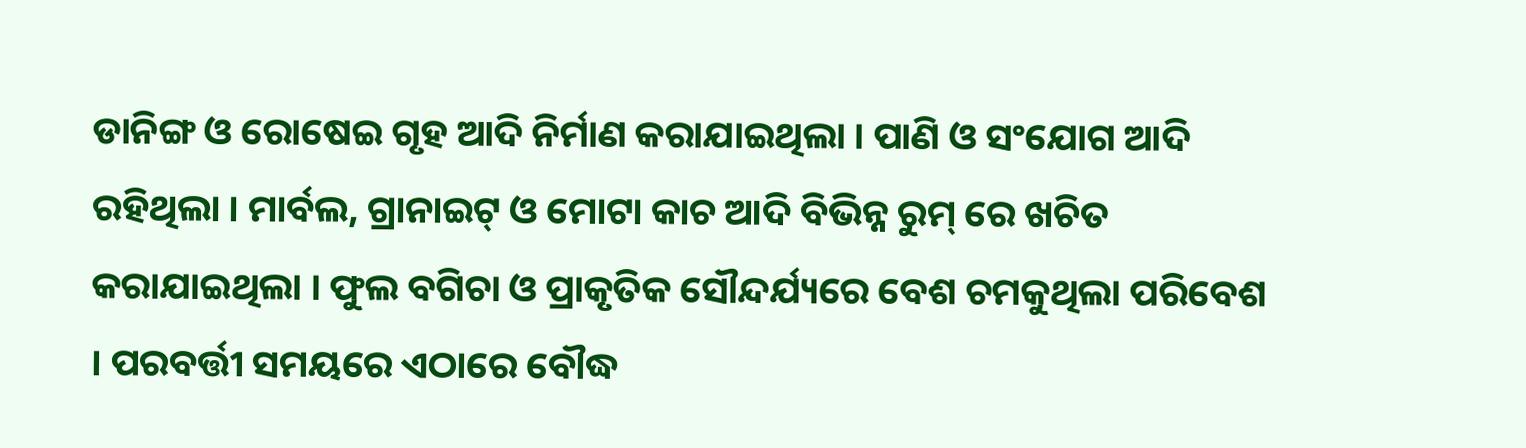ଡାନିଙ୍ଗ ଓ ରୋଷେଇ ଗୃହ ଆଦି ନିର୍ମାଣ କରାଯାଇଥିଲା । ପାଣି ଓ ସଂଯୋଗ ଆଦି ରହିଥିଲା । ମାର୍ବଲ, ଗ୍ରାନାଇଟ୍ ଓ ମୋଟା କାଚ ଆଦି ବିଭିନ୍ନ ରୁମ୍ ରେ ଖଚିତ କରାଯାଇଥିଲା । ଫୁଲ ବଗିଚା ଓ ପ୍ରାକୃତିକ ସୌନ୍ଦର୍ଯ୍ୟରେ ବେଶ ଚମକୁଥିଲା ପରିବେଶ । ପରବର୍ତ୍ତୀ ସମୟରେ ଏଠାରେ ବୌଦ୍ଧ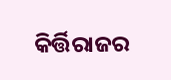କିର୍ତ୍ତିରାଜର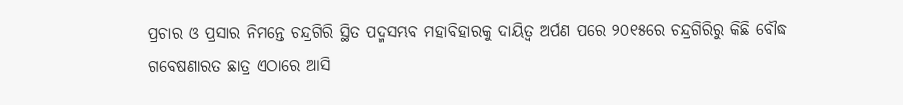ପ୍ରଚାର ଓ ପ୍ରସାର ନିମନ୍ତେ ଚନ୍ଦ୍ରଗିରି ସ୍ଥିତ ପଦ୍ମସମ୍ଭବ ମହାବିହାରକୁ ଦାୟିତ୍ୱ ଅର୍ପଣ ପରେ ୨୦୧୫ରେ ଚନ୍ଦ୍ରଗିରିରୁ କିଛି ବୌଦ୍ଧ ଗବେଷଣାରତ ଛାତ୍ର ଏଠାରେ ଆସି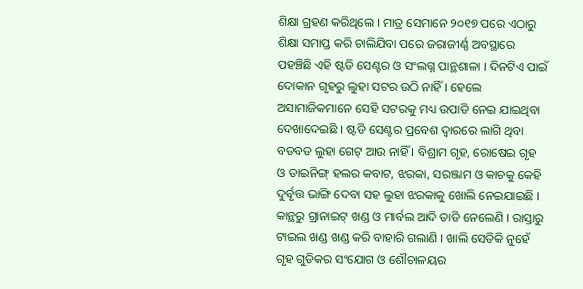ଶିକ୍ଷା ଗ୍ରହଣ କରିଥିଲେ । ମାତ୍ର ସେମାନେ ୨୦୧୭ ପରେ ଏଠାରୁ ଶିକ୍ଷା ସମାପ୍ତ କରି ଚାଲିଯିବା ପରେ ଜରାଜୀର୍ଣ୍ଣ ଅବସ୍ଥାରେ ପହଞ୍ଚିଛି ଏହି ଷ୍ଟଡି ସେଣ୍ଟର ଓ ସଂଲଗ୍ନ ପାନ୍ଥଶାଳା । ଦିନଟିଏ ପାଇଁ ଦୋକାନ ଗୃହରୁ ଲୁହା ସଟର ଉଠି ନାହିଁ । ହେଲେ ଅସାମାଜିକମାନେ ସେହି ସଟରକୁ ମଧ୍ୟ ଉପାଡି ନେଇ ଯାଇଥିବା ଦେଖାଦେଇଛି । ଷ୍ଟଡି ସେଣ୍ଟର ପ୍ରବେଶ ଦ୍ୱାରରେ ଲାଗି ଥିବା ବଡବଡ ଲୁହା ଗେଟ୍ ଆଉ ନାହିଁ । ବିଶ୍ରାମ ଗୃହ, ରୋଷେଇ ଗୃହ ଓ ଡାଇନିଙ୍ଗ୍ ହଲର କବାଟ, ଝରକା, ସରଞ୍ଜାମ ଓ କାଚକୁ କେହି ଦୁର୍ବୃତ୍ତ ଭାଙ୍ଗି ଦେବା ସହ ଲୁହା ଝରକାକୁ ଖୋଲି ନେଇଯାଇଛି । କାନ୍ଥରୁ ଗ୍ରାନାଇଟ୍ ଖଣ୍ଡ ଓ ମାର୍ବଲ ଆଦି ତାଡି ନେଲେଣି । ରାସ୍ତାରୁ ଟାଇଲ ଖଣ୍ଡ ଖଣ୍ଡ କରି ବାହାରି ଗଲାଣି । ଖାଲି ସେତିକି ନୁହେଁ ଗୃହ ଗୁଡିକର ସଂଯୋଗ ଓ ଶୌଚାଳୟର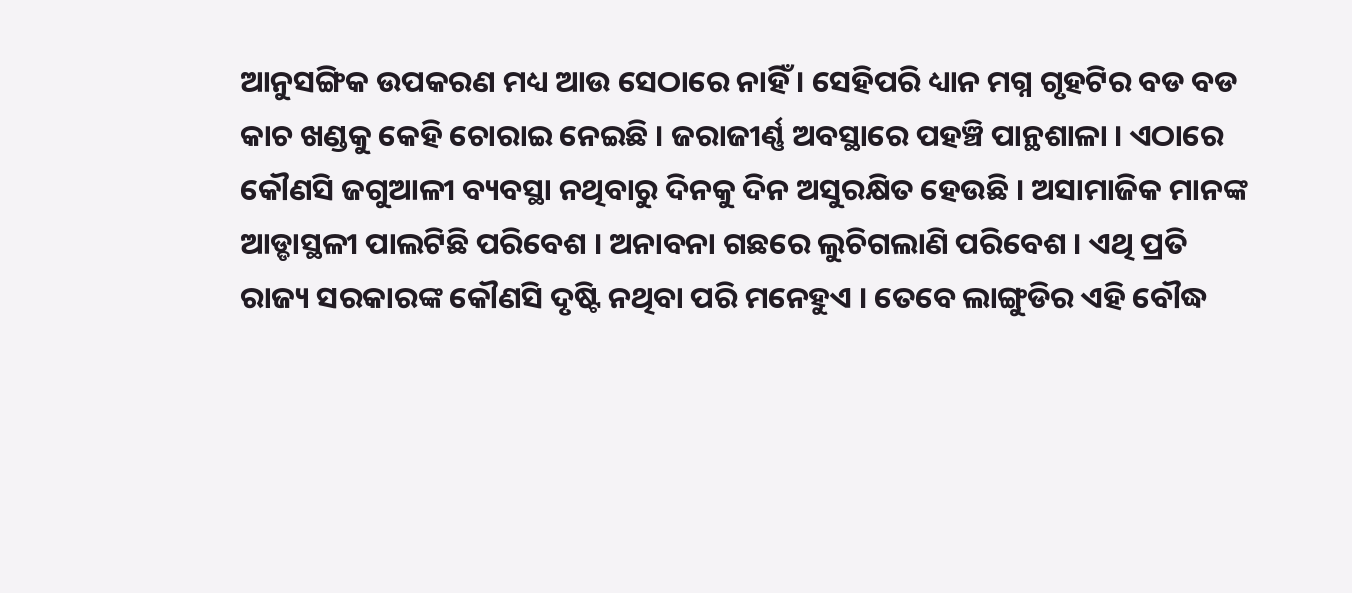ଆନୁସଙ୍ଗିକ ଉପକରଣ ମଧ୍ୟ ଆଉ ସେଠାରେ ନାହିଁ । ସେହିପରି ଧ୍ୟାନ ମଗ୍ନ ଗୃହଟିର ବଡ ବଡ କାଚ ଖଣ୍ଡକୁ କେହି ଚୋରାଇ ନେଇଛି । ଜରାଜୀର୍ଣ୍ଣ ଅବସ୍ଥାରେ ପହଞ୍ଚି ପାନ୍ଥଶାଳା । ଏଠାରେ କୌଣସି ଜଗୁଆଳୀ ବ୍ୟବସ୍ଥା ନଥିବାରୁ ଦିନକୁ ଦିନ ଅସୁରକ୍ଷିତ ହେଉଛି । ଅସାମାଜିକ ମାନଙ୍କ ଆଡ୍ଡାସ୍ଥଳୀ ପାଲଟିଛି ପରିବେଶ । ଅନାବନା ଗଛରେ ଲୁଚିଗଲାଣି ପରିବେଶ । ଏଥି ପ୍ରତି ରାଜ୍ୟ ସରକାରଙ୍କ କୌଣସି ଦୃଷ୍ଟି ନଥିବା ପରି ମନେହୁଏ । ତେବେ ଲାଙ୍ଗୁଡିର ଏହି ବୌଦ୍ଧ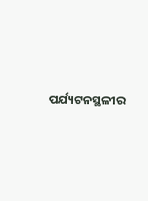ପର୍ଯ୍ୟଟନସ୍ଥଳୀର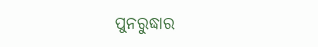ପୁନରୁଦ୍ଧାର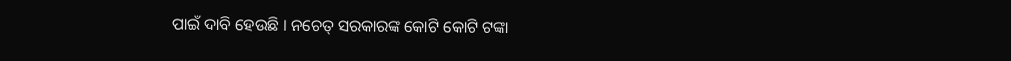ପାଇଁ ଦାବି ହେଉଛି । ନଚେତ୍ ସରକାରଙ୍କ କୋଟି କୋଟି ଟଙ୍କା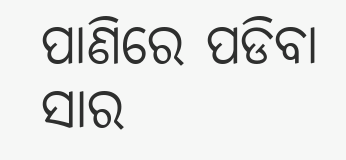ପାଣିରେ ପଡିବା ସାର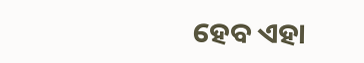ହେବ ଏହା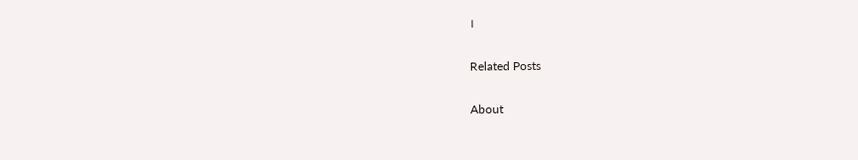।

Related Posts

About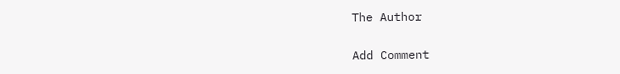The Author

Add Comment